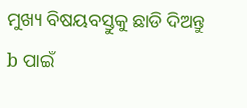ମୁଖ୍ୟ ବିଷୟବସ୍ତୁକୁ ଛାଡି ଦିଅନ୍ତୁ
b ପାଇଁ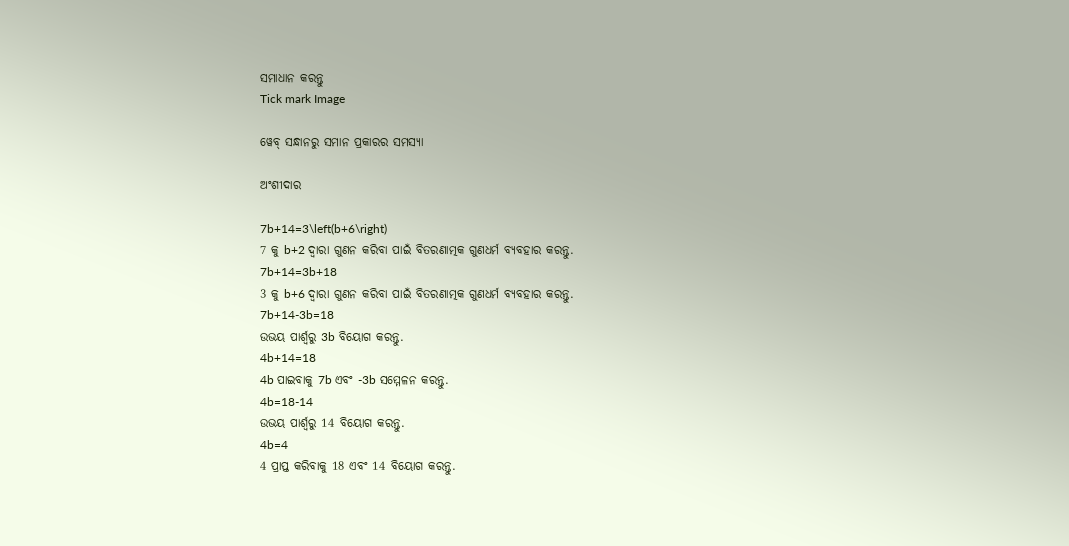ସମାଧାନ କରନ୍ତୁ
Tick mark Image

ୱେବ୍ ସନ୍ଧାନରୁ ସମାନ ପ୍ରକାରର ସମସ୍ୟା

ଅଂଶୀଦାର

7b+14=3\left(b+6\right)
7 କୁ b+2 ଦ୍ୱାରା ଗୁଣନ କରିବା ପାଇଁ ବିତରଣାତ୍ମକ ଗୁଣଧର୍ମ ବ୍ୟବହାର କରନ୍ତୁ.
7b+14=3b+18
3 କୁ b+6 ଦ୍ୱାରା ଗୁଣନ କରିବା ପାଇଁ ବିତରଣାତ୍ମକ ଗୁଣଧର୍ମ ବ୍ୟବହାର କରନ୍ତୁ.
7b+14-3b=18
ଉଭୟ ପାର୍ଶ୍ୱରୁ 3b ବିୟୋଗ କରନ୍ତୁ.
4b+14=18
4b ପାଇବାକୁ 7b ଏବଂ -3b ସମ୍ମେଳନ କରନ୍ତୁ.
4b=18-14
ଉଭୟ ପାର୍ଶ୍ୱରୁ 14 ବିୟୋଗ କରନ୍ତୁ.
4b=4
4 ପ୍ରାପ୍ତ କରିବାକୁ 18 ଏବଂ 14 ବିୟୋଗ କରନ୍ତୁ.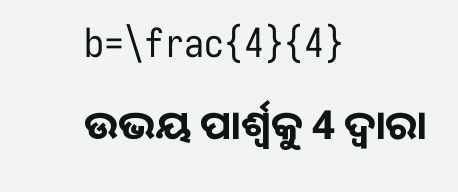b=\frac{4}{4}
ଉଭୟ ପାର୍ଶ୍ୱକୁ 4 ଦ୍ୱାରା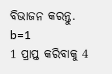ବିଭାଜନ କରନ୍ତୁ.
b=1
1 ପ୍ରାପ୍ତ କରିବାକୁ 4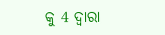କୁ 4 ଦ୍ୱାରା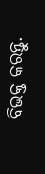ବିଭକ୍ତ କରନ୍ତୁ.